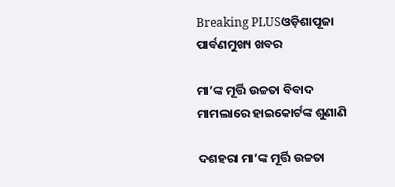Breaking PLUSଓଡ଼ିଶାପୂଜା ପାର୍ବଣମୁଖ୍ୟ ଖବର

ମା’ଙ୍କ ମୂର୍ତ୍ତି ଉଚ୍ଚତା ବିବାଦ ମାମଲାରେ ହାଇକୋର୍ଟଙ୍କ ଶୁଣାଣି

ଦଶହରା ମା’ଙ୍କ ମୂର୍ତ୍ତି ଉଚ୍ଚତା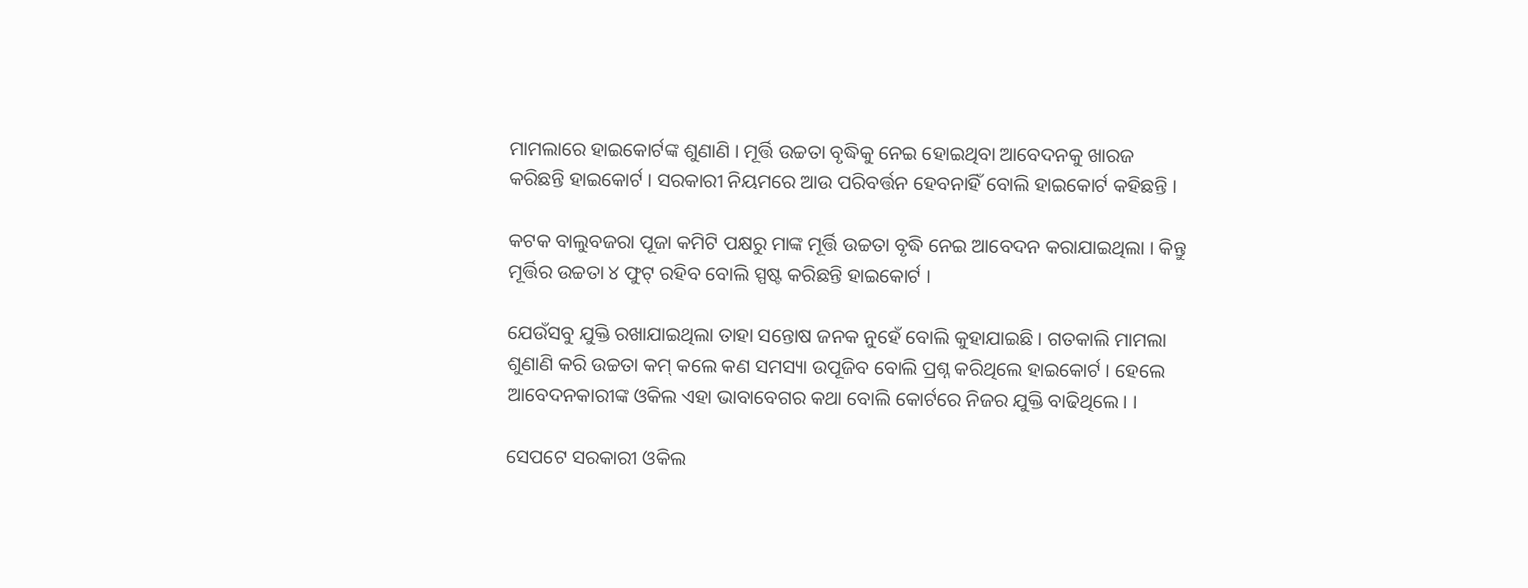ମାମଲାରେ ହାଇକୋର୍ଟଙ୍କ ଶୁଣାଣି । ମୂର୍ତ୍ତି ଉଚ୍ଚତା ବୃଦ୍ଧିକୁ ନେଇ ହୋଇଥିବା ଆବେଦନକୁ ଖାରଜ କରିଛନ୍ତି ହାଇକୋର୍ଟ । ସରକାରୀ ନିୟମରେ ଆଉ ପରିବର୍ତ୍ତନ ହେବନାହିଁ ବୋଲି ହାଇକୋର୍ଟ କହିଛନ୍ତି ।

କଟକ ବାଲୁବଜରା ପୂଜା କମିଟି ପକ୍ଷରୁ ମାଙ୍କ ମୂର୍ତ୍ତି ଉଚ୍ଚତା ବୃଦ୍ଧି ନେଇ ଆବେଦନ କରାଯାଇଥିଲା । କିନ୍ତୁ ମୂର୍ତ୍ତିର ଉଚ୍ଚତା ୪ ଫୁଟ୍ ରହିବ ବୋଲି ସ୍ପଷ୍ଟ କରିଛନ୍ତି ହାଇକୋର୍ଟ ।

ଯେଉଁସବୁ ଯୁକ୍ତି ରଖାଯାଇଥିଲା ତାହା ସନ୍ତୋଷ ଜନକ ନୁହେଁ ବୋଲି କୁହାଯାଇଛି । ଗତକାଲି ମାମଲା ଶୁଣାଣି କରି ଉଚ୍ଚତା କମ୍ କଲେ କଣ ସମସ୍ୟା ଉପୂଜିବ ବୋଲି ପ୍ରଶ୍ନ କରିଥିଲେ ହାଇକୋର୍ଟ । ହେଲେ ଆବେଦନକାରୀଙ୍କ ଓକିଲ ଏହା ଭାବାବେଗର କଥା ବୋଲି କୋର୍ଟରେ ନିଜର ଯୁକ୍ତି ବାଢିଥିଲେ। ।

ସେପଟେ ସରକାରୀ ଓକିଲ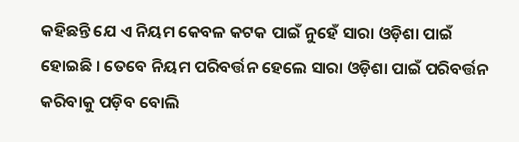କହିଛନ୍ତି ଯେ ଏ ନିୟମ କେବଳ କଟକ ପାଇଁ ନୁହେଁ ସାରା ଓଡ଼ିଶା ପାଇଁ ହୋଇଛି । ତେବେ ନିୟମ ପରିବର୍ତ୍ତନ ହେଲେ ସାରା ଓଡ଼ିଶା ପାଇଁ ପରିବର୍ତ୍ତନ କରିବାକୁ ପଡ଼ିବ ବୋଲି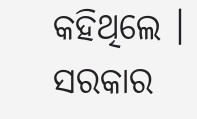କହିଥିଲେ । ସରକାର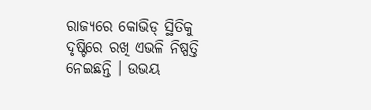ରାଜ୍ୟରେ କୋଭିଡ୍ ସ୍ଥିତିକୁ ଦୃଷ୍ଟିରେ ରଖି ଏଭଳି ନିଷ୍ପତ୍ତି ନେଇଛନ୍ତି । ଉଭୟ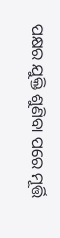ପକ୍ଷର ଯୁକ୍ତି ଶୁଣିବା ପରେ ମୂର୍ତ୍ତି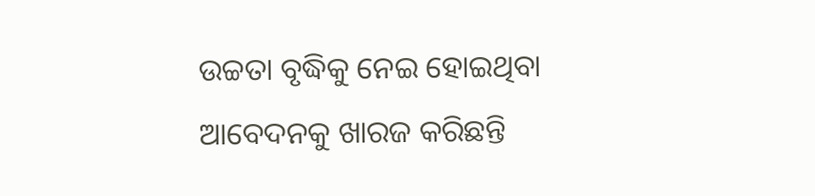ଉଚ୍ଚତା ବୃଦ୍ଧିକୁ ନେଇ ହୋଇଥିବା ଆବେଦନକୁ ଖାରଜ କରିଛନ୍ତି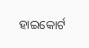ହାଇକୋର୍ଟ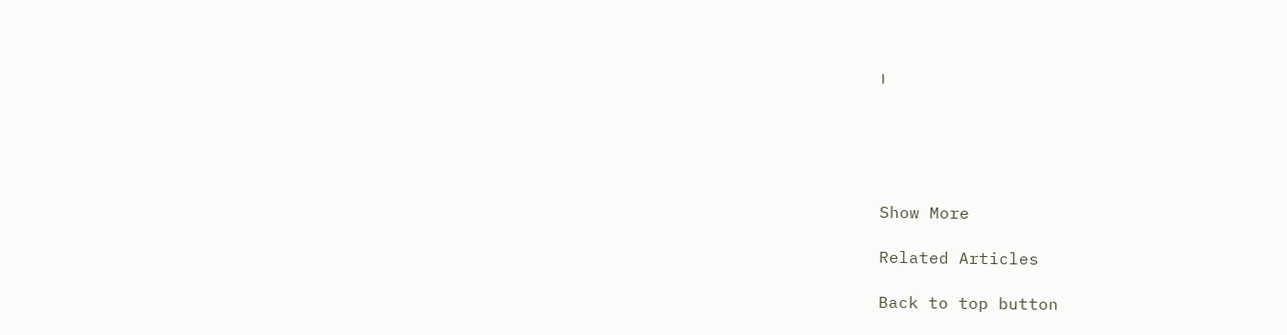।





Show More

Related Articles

Back to top button